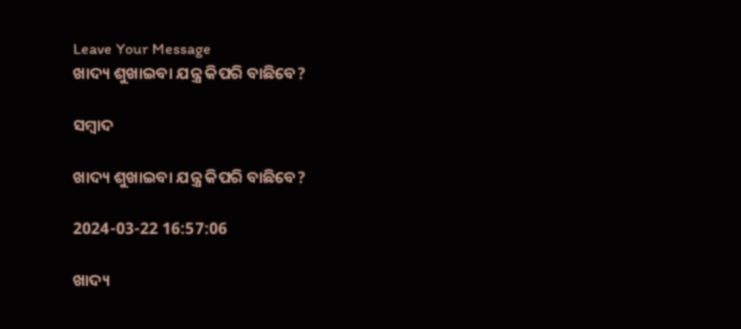Leave Your Message
ଖାଦ୍ୟ ଶୁଖାଇବା ଯନ୍ତ୍ର କିପରି ବାଛିବେ?

ସମ୍ବାଦ

ଖାଦ୍ୟ ଶୁଖାଇବା ଯନ୍ତ୍ର କିପରି ବାଛିବେ?

2024-03-22 16:57:06

ଖାଦ୍ୟ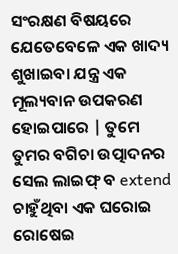ସଂରକ୍ଷଣ ବିଷୟରେ ଯେତେବେଳେ ଏକ ଖାଦ୍ୟ ଶୁଖାଇବା ଯନ୍ତ୍ର ଏକ ମୂଲ୍ୟବାନ ଉପକରଣ ହୋଇପାରେ | ତୁମେ ତୁମର ବଗିଚା ଉତ୍ପାଦନର ସେଲ ଲାଇଫ୍ ବ extend ଚାହୁଁଥିବା ଏକ ଘରୋଇ ରୋଷେଇ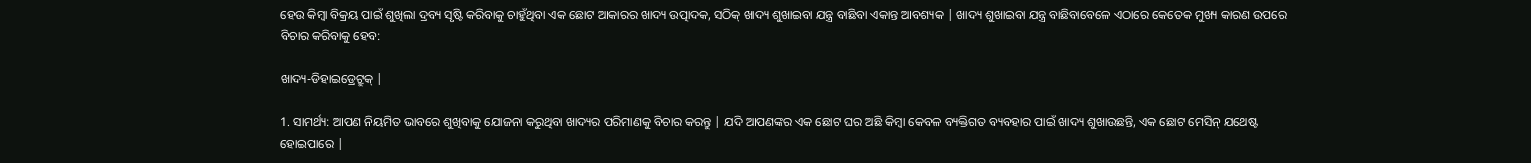ହେଉ କିମ୍ବା ବିକ୍ରୟ ପାଇଁ ଶୁଖିଲା ଦ୍ରବ୍ୟ ସୃଷ୍ଟି କରିବାକୁ ଚାହୁଁଥିବା ଏକ ଛୋଟ ଆକାରର ଖାଦ୍ୟ ଉତ୍ପାଦକ, ସଠିକ୍ ଖାଦ୍ୟ ଶୁଖାଇବା ଯନ୍ତ୍ର ବାଛିବା ଏକାନ୍ତ ଆବଶ୍ୟକ | ଖାଦ୍ୟ ଶୁଖାଇବା ଯନ୍ତ୍ର ବାଛିବାବେଳେ ଏଠାରେ କେତେକ ମୁଖ୍ୟ କାରଣ ଉପରେ ବିଚାର କରିବାକୁ ହେବ:

ଖାଦ୍ୟ-ଡିହାଇଡ୍ରେଟ୍ରୁକ୍ |

1. ସାମର୍ଥ୍ୟ: ଆପଣ ନିୟମିତ ଭାବରେ ଶୁଖିବାକୁ ଯୋଜନା କରୁଥିବା ଖାଦ୍ୟର ପରିମାଣକୁ ବିଚାର କରନ୍ତୁ | ଯଦି ଆପଣଙ୍କର ଏକ ଛୋଟ ଘର ଅଛି କିମ୍ବା କେବଳ ବ୍ୟକ୍ତିଗତ ବ୍ୟବହାର ପାଇଁ ଖାଦ୍ୟ ଶୁଖାଉଛନ୍ତି, ଏକ ଛୋଟ ମେସିନ୍ ଯଥେଷ୍ଟ ହୋଇପାରେ |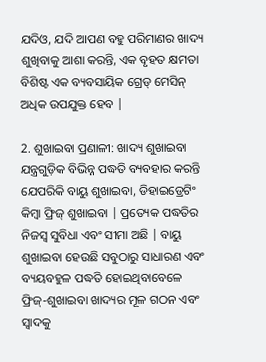ଯଦିଓ, ଯଦି ଆପଣ ବହୁ ପରିମାଣର ଖାଦ୍ୟ ଶୁଖିବାକୁ ଆଶା କରନ୍ତି, ଏକ ବୃହତ କ୍ଷମତା ବିଶିଷ୍ଟ ଏକ ବ୍ୟବସାୟିକ ଗ୍ରେଡ୍ ମେସିନ୍ ଅଧିକ ଉପଯୁକ୍ତ ହେବ |

2. ଶୁଖାଇବା ପ୍ରଣାଳୀ: ଖାଦ୍ୟ ଶୁଖାଇବା ଯନ୍ତ୍ରଗୁଡ଼ିକ ବିଭିନ୍ନ ପଦ୍ଧତି ବ୍ୟବହାର କରନ୍ତି ଯେପରିକି ବାୟୁ ଶୁଖାଇବା, ଡିହାଇଡ୍ରେଟିଂ କିମ୍ବା ଫ୍ରିଜ୍ ଶୁଖାଇବା | ପ୍ରତ୍ୟେକ ପଦ୍ଧତିର ନିଜସ୍ୱ ସୁବିଧା ଏବଂ ସୀମା ଅଛି | ବାୟୁ ଶୁଖାଇବା ହେଉଛି ସବୁଠାରୁ ସାଧାରଣ ଏବଂ ବ୍ୟୟବହୁଳ ପଦ୍ଧତି ହୋଇଥିବାବେଳେ ଫ୍ରିଜ୍-ଶୁଖାଇବା ଖାଦ୍ୟର ମୂଳ ଗଠନ ଏବଂ ସ୍ୱାଦକୁ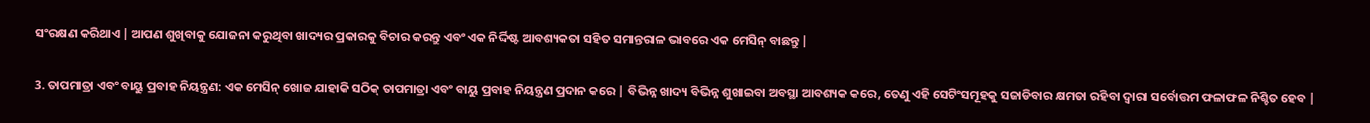ସଂରକ୍ଷଣ କରିଥାଏ | ଆପଣ ଶୁଖିବାକୁ ଯୋଜନା କରୁଥିବା ଖାଦ୍ୟର ପ୍ରକାରକୁ ବିଚାର କରନ୍ତୁ ଏବଂ ଏକ ନିର୍ଦ୍ଦିଷ୍ଟ ଆବଶ୍ୟକତା ସହିତ ସମାନ୍ତରାଳ ଭାବରେ ଏକ ମେସିନ୍ ବାଛନ୍ତୁ |

3. ତାପମାତ୍ରା ଏବଂ ବାୟୁ ପ୍ରବାହ ନିୟନ୍ତ୍ରଣ: ଏକ ମେସିନ୍ ଖୋଜ ଯାହାକି ସଠିକ୍ ତାପମାତ୍ରା ଏବଂ ବାୟୁ ପ୍ରବାହ ନିୟନ୍ତ୍ରଣ ପ୍ରଦାନ କରେ | ବିଭିନ୍ନ ଖାଦ୍ୟ ବିଭିନ୍ନ ଶୁଖାଇବା ଅବସ୍ଥା ଆବଶ୍ୟକ କରେ, ତେଣୁ ଏହି ସେଟିଂସମୂହକୁ ସଜାଡିବାର କ୍ଷମତା ରହିବା ଦ୍ୱାରା ସର୍ବୋତ୍ତମ ଫଳାଫଳ ନିଶ୍ଚିତ ହେବ |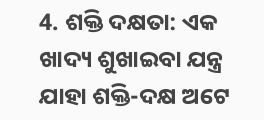4. ଶକ୍ତି ଦକ୍ଷତା: ଏକ ଖାଦ୍ୟ ଶୁଖାଇବା ଯନ୍ତ୍ର ଯାହା ଶକ୍ତି-ଦକ୍ଷ ଅଟେ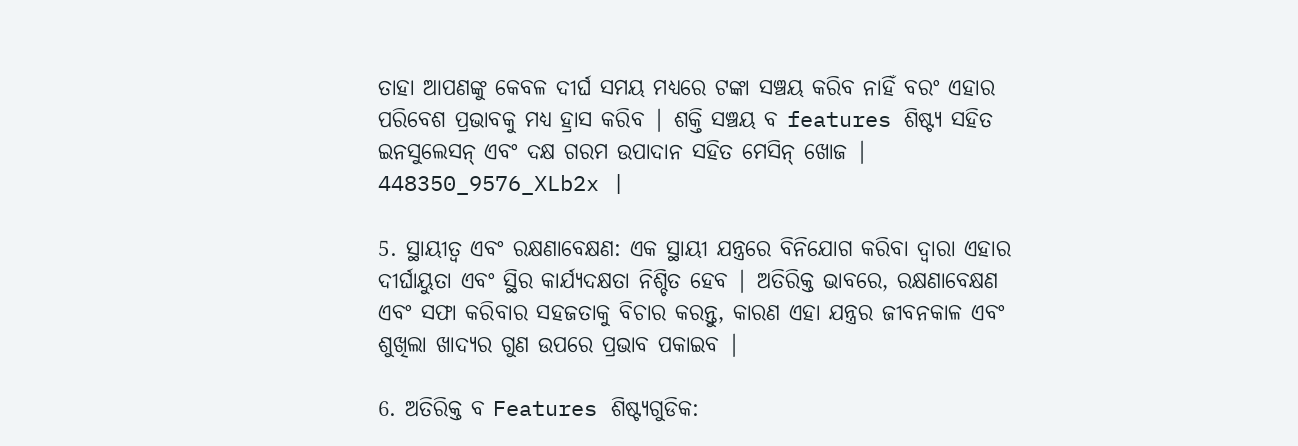ତାହା ଆପଣଙ୍କୁ କେବଳ ଦୀର୍ଘ ସମୟ ମଧ୍ୟରେ ଟଙ୍କା ସଞ୍ଚୟ କରିବ ନାହିଁ ବରଂ ଏହାର ପରିବେଶ ପ୍ରଭାବକୁ ମଧ୍ୟ ହ୍ରାସ କରିବ | ଶକ୍ତି ସଞ୍ଚୟ ବ features ଶିଷ୍ଟ୍ୟ ସହିତ ଇନସୁଲେସନ୍ ଏବଂ ଦକ୍ଷ ଗରମ ଉପାଦାନ ସହିତ ମେସିନ୍ ଖୋଜ |
448350_9576_XLb2x |

5. ସ୍ଥାୟୀତ୍ୱ ଏବଂ ରକ୍ଷଣାବେକ୍ଷଣ: ଏକ ସ୍ଥାୟୀ ଯନ୍ତ୍ରରେ ବିନିଯୋଗ କରିବା ଦ୍ୱାରା ଏହାର ଦୀର୍ଘାୟୁତା ଏବଂ ସ୍ଥିର କାର୍ଯ୍ୟଦକ୍ଷତା ନିଶ୍ଚିତ ହେବ | ଅତିରିକ୍ତ ଭାବରେ, ରକ୍ଷଣାବେକ୍ଷଣ ଏବଂ ସଫା କରିବାର ସହଜତାକୁ ବିଚାର କରନ୍ତୁ, କାରଣ ଏହା ଯନ୍ତ୍ରର ଜୀବନକାଳ ଏବଂ ଶୁଖିଲା ଖାଦ୍ୟର ଗୁଣ ଉପରେ ପ୍ରଭାବ ପକାଇବ |

6. ଅତିରିକ୍ତ ବ Features ଶିଷ୍ଟ୍ୟଗୁଡିକ: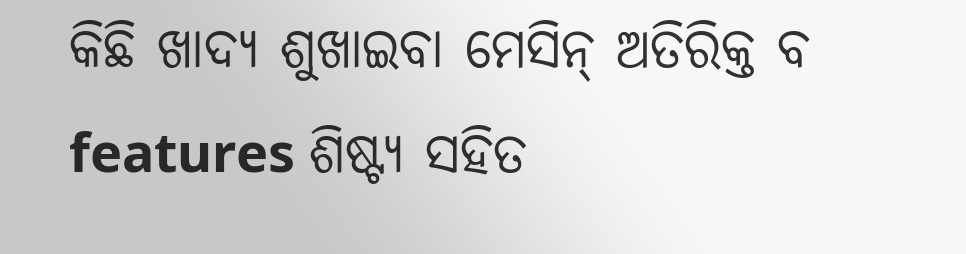କିଛି ଖାଦ୍ୟ ଶୁଖାଇବା ମେସିନ୍ ଅତିରିକ୍ତ ବ features ଶିଷ୍ଟ୍ୟ ସହିତ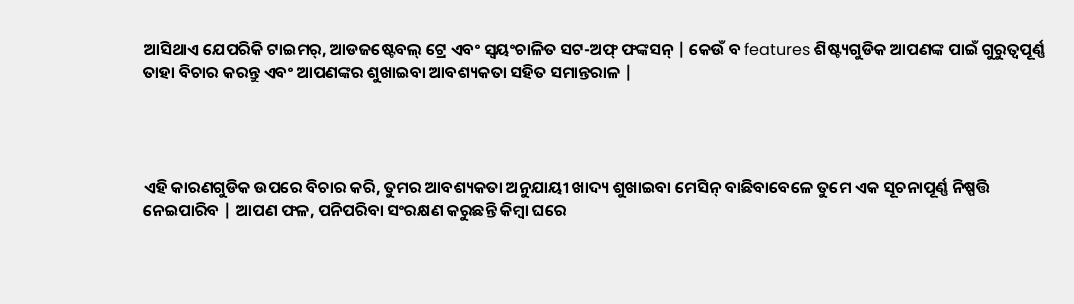ଆସିଥାଏ ଯେପରିକି ଟାଇମର୍, ଆଡଜଷ୍ଟେବଲ୍ ଟ୍ରେ ଏବଂ ସ୍ୱୟଂଚାଳିତ ସଟ-ଅଫ୍ ଫଙ୍କସନ୍ | କେଉଁ ବ features ଶିଷ୍ଟ୍ୟଗୁଡିକ ଆପଣଙ୍କ ପାଇଁ ଗୁରୁତ୍ୱପୂର୍ଣ୍ଣ ତାହା ବିଚାର କରନ୍ତୁ ଏବଂ ଆପଣଙ୍କର ଶୁଖାଇବା ଆବଶ୍ୟକତା ସହିତ ସମାନ୍ତରାଳ |




ଏହି କାରଣଗୁଡିକ ଉପରେ ବିଚାର କରି, ତୁମର ଆବଶ୍ୟକତା ଅନୁଯାୟୀ ଖାଦ୍ୟ ଶୁଖାଇବା ମେସିନ୍ ବାଛିବାବେଳେ ତୁମେ ଏକ ସୂଚନାପୂର୍ଣ୍ଣ ନିଷ୍ପତ୍ତି ନେଇପାରିବ | ଆପଣ ଫଳ, ପନିପରିବା ସଂରକ୍ଷଣ କରୁଛନ୍ତି କିମ୍ବା ଘରେ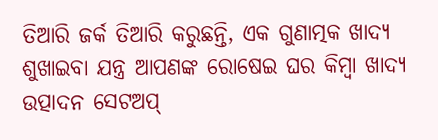ତିଆରି ଜର୍କ ତିଆରି କରୁଛନ୍ତି, ଏକ ଗୁଣାତ୍ମକ ଖାଦ୍ୟ ଶୁଖାଇବା ଯନ୍ତ୍ର ଆପଣଙ୍କ ରୋଷେଇ ଘର କିମ୍ବା ଖାଦ୍ୟ ଉତ୍ପାଦନ ସେଟଅପ୍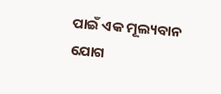ପାଇଁ ଏକ ମୂଲ୍ୟବାନ ଯୋଗ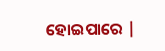ହୋଇପାରେ |